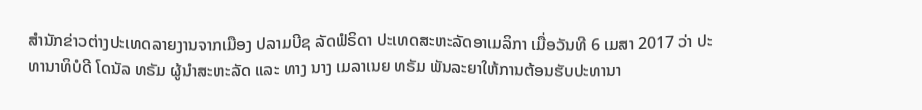ສຳນັກຂ່າວຕ່າງປະເທດລາຍງານຈາກເມືອງ ປລາມບີຊ ລັດຟໍຣິດາ ປະເທດສະຫະລັດອາເມລິກາ ເມື່ອວັນທີ 6 ເມສາ 2017 ວ່າ ປະທານາທິບໍດີ ໂດນັລ ທຣັມ ຜູ້ນຳສະຫະລັດ ແລະ ທາງ ນາງ ເມລາເນຍ ທຣັມ ພັນລະຍາໃຫ້ການຕ້ອນຮັບປະທານາ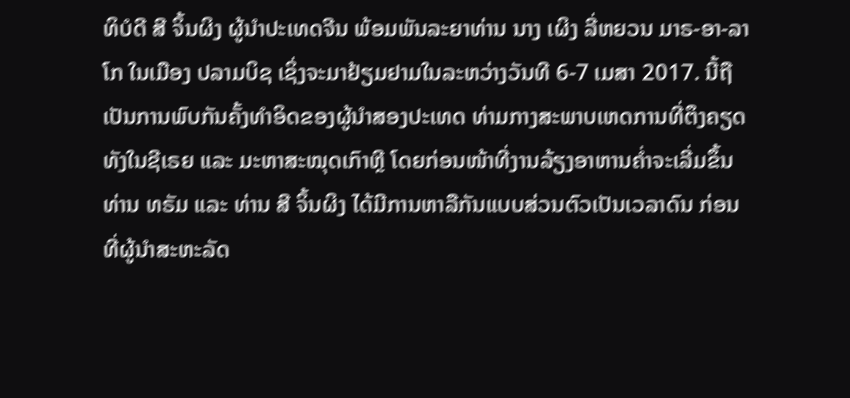ທິບໍດີ ສີ ຈິ້ນຜິງ ຜູ້ນຳປະເທດຈີນ ພ້ອມພັນລະຍາທ່ານ ນາງ ເຜິງ ລີ່ຫຍວນ ມາຣ-ອາ-ລາໂກ ໃນເມືອງ ປລາມບິຊ ເຊິ່ງຈະມາຢ້ຽມຢາມໃນລະຫວ່າງວັນທີ 6-7 ເມສາ 2017. ນີ້ຖືເປັນການພົບກັນຄັ້ງທຳອິດຂອງຜູ້ນຳສອງປະເທດ ທ່າມກາງສະພາບເຫດການທີ່ຕຶງຄຽດທັງໃນຊີເຣຍ ແລະ ມະຫາສະໝຸດເກົາຫຼີ ໂດຍກ່ອນໜ້າທີ່ງານລ້ຽງອາຫານຄ່ຳຈະເລີ່ມຂຶ້ນ ທ່ານ ທຣັມ ແລະ ທ່ານ ສີ ຈິ້ນຜິງ ໄດ້ມີການຫາລືກັນແບບສ່ວນຕົວເປັນເວລາດົນ ກ່ອນທີ່ຜູ້ນຳສະຫະລັດ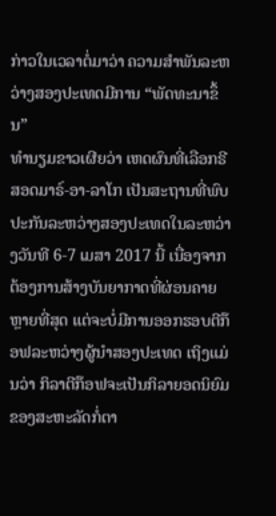ກ່າວໃນເວລາຕໍ່ມາວ່າ ຄວາມສຳພັນລະຫວ່າງສອງປະເທດມີການ “ພັດທະນາຂຶ້ນ”
ທຳນຽມຂາວເຜີຍວ່າ ເຫດຜົນທີ່ເລືອກຣີສອດມາຣ໌-ອາ-ລາໂກ ເປັນສະຖານທີ່ພົບປະກັນລະຫວ່າງສອງປະເທດໃນລະຫວ່າງວັນທີ 6-7 ເມສາ 2017 ນີ້ ເນື່ອງຈາກຕ້ອງການສ້າງບັນຍາກາດທີ່ຜ່ອນຄາຍຫຼາຍທີ່ສຸດ ແຕ່ຈະບໍ່ມີການອອກຮອບຕີກ໊ອຟລະຫວ່າງຜູ້ນຳສອງປະເທດ ເຖິງແມ່ນວ່າ ກິລາຕີກ໊ອຟຈະເປັນກິລາຍອດນິຍົມຂອງສະຫະລັດກໍ່ຕາ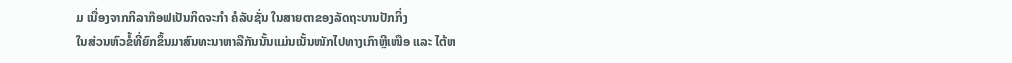ມ ເນື່ອງຈາກກິລາກ໊ອຟເປັນກິດຈະກຳ ຄໍລັບຊັ່ນ ໃນສາຍຕາຂອງລັດຖະບານປັກກິ່ງ
ໃນສ່ວນຫົວຂໍ້ທີ່ຍົກຂຶ້ນມາສົນທະນາຫາລືກັນນັ້ນແມ່ນເນັ້ນໜັກໄປທາງເກົາຫຼີເໜືອ ແລະ ໄຕ້ຫ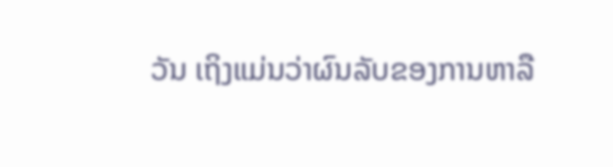ວັນ ເຖິງແມ່ນວ່າຜົນລັບຂອງການຫາລື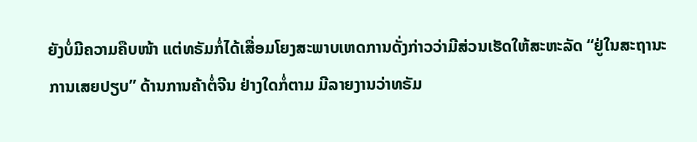ຍັງບໍ່ມີຄວາມຄືບໜ້າ ແຕ່ທຣັມກໍ່ໄດ້ເສື່ອມໂຍງສະພາບເຫດການດັ່ງກ່າວວ່າມີສ່ວນເຮັດໃຫ້ສະຫະລັດ “ຢູ່ໃນສະຖານະການເສຍປຽບ” ດ້ານການຄ້າຕໍ່ຈີນ ຢ່າງໃດກໍ່ຕາມ ມີລາຍງານວ່າທຣັມ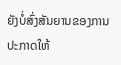ຍັງບໍ່ສົ່ງສັນຍານຂອງການປະກາດໃຫ້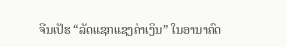ຈີນເປັຮ “ລັດແຊກແຊງຄ່າເງິນ” ໃນອານາຄົດ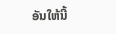ອັນໃຫ້ນີ້